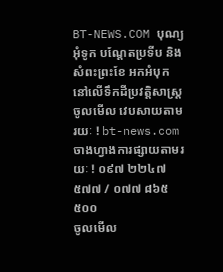BT-NEWS.COM បុណ្យអុំទូក បណ្តែតប្រទីប និង
សំពះព្រះខែ អកអំបុក
នៅលើទឹកដីប្រវត្តិសាស្ត្រ
ចូលមើល វេបសាយតាមរយៈ ! bt-news.com
ចាងហ្វាងការផ្សាយតាមរយៈ ! ០៩៧ ២២៤៧ ៥៧៧ / ០៧៧ ៨៦៥ ៥០០
ចូលមើល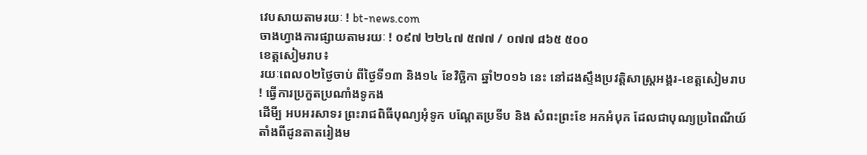វេបសាយតាមរយៈ ! bt-news.com
ចាងហ្វាងការផ្សាយតាមរយៈ ! ០៩៧ ២២៤៧ ៥៧៧ / ០៧៧ ៨៦៥ ៥០០
ខេត្តសៀមរាប៖
រយៈពេល០២ថ្ងៃចាប់ ពីថ្ងៃទី១៣ និង១៤ ខែវិច្ឆិកា ឆ្នាំ២០១៦ នេះ នៅដងស្ទឹងប្រវត្តិសាស្ត្រអង្គរ-ខេត្តសៀមរាប
! ធ្វើការប្រកួតប្រណាំងទូកង
ដើមី្ប អបអរសាទរ ព្រះរាជពិធីបុណ្យអុំទូក បណ្តែតប្រទីប និង សំពះព្រះខែ អកអំបុក ដែលជាបុណ្យប្រពៃណីយ៍
តាំងពីដូនតាតរៀងម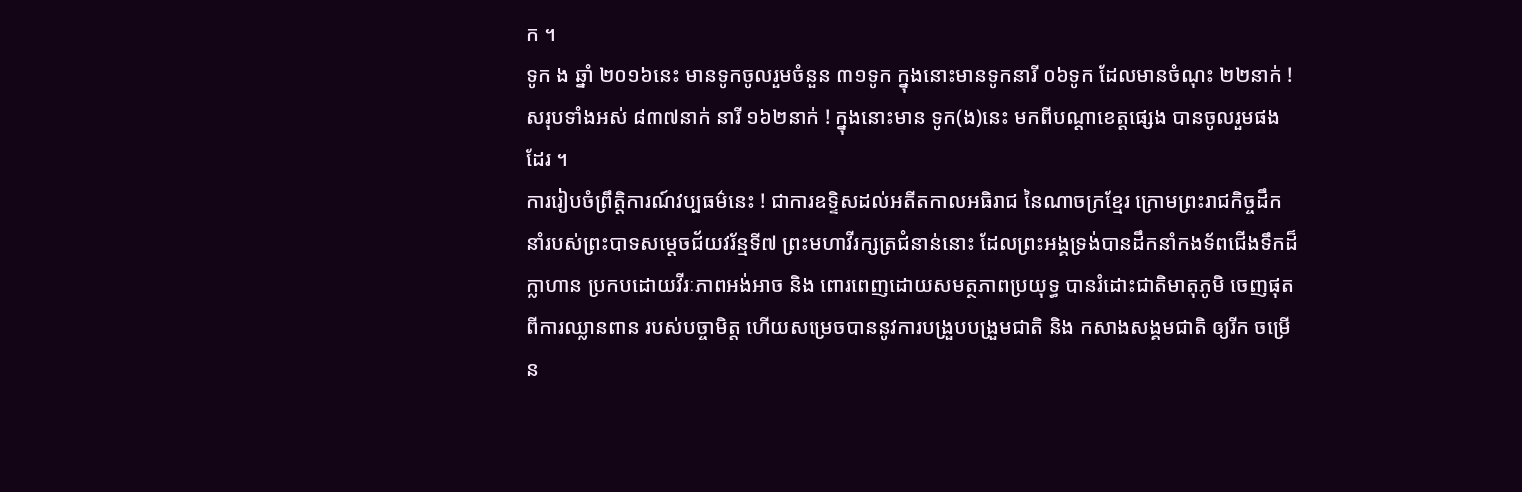ក ។
ទូក ង ឆ្នាំ ២០១៦នេះ មានទូកចូលរួមចំនួន ៣១ទូក ក្នុងនោះមានទូកនារី ០៦ទូក ដែលមានចំណុះ ២២នាក់ ! សរុបទាំងអស់ ៨៣៧នាក់ នារី ១៦២នាក់ ! ក្នុងនោះមាន ទូក(ង)នេះ មកពីបណ្តាខេត្តផ្សេង បានចូលរួមផងដែរ ។
ការរៀបចំព្រឹត្តិការណ៍វប្បធម៌នេះ ! ជាការឧទ្ទិសដល់អតីតកាលអធិរាជ នៃណាចក្រខ្មែរ ក្រោមព្រះរាជកិច្ចដឹកនាំរបស់ព្រះបាទសម្តេចជ័យវរ័ន្មទី៧ ព្រះមហាវីរក្សត្រជំនាន់នោះ ដែលព្រះអង្គទ្រង់បានដឹកនាំកងទ័ពជើងទឹកដ៏ក្លាហាន ប្រកបដោយវីរៈភាពអង់អាច និង ពោរពេញដោយសមត្ថភាពប្រយុទ្ធ បានរំដោះជាតិមាតុភូមិ ចេញផុតពីការឈ្លានពាន របស់បច្ចាមិត្ត ហើយសម្រេចបាននូវការបង្រួបបង្រួមជាតិ និង កសាងសង្គមជាតិ ឲ្យរីក ចម្រើន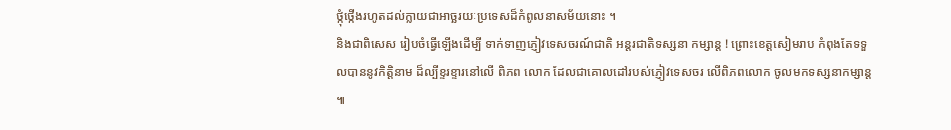ថ្កុំថ្កើងរហូតដល់ក្លាយជាអាច្ឆរយៈប្រទេសដ៏កំពូលនាសម័យនោះ ។
និងជាពិសេស រៀបចំធ្វើឡើងដើម្បី ទាក់ទាញភ្ញៀវទេសចរណ៍ជាតិ អន្តរជាតិទស្សនា កម្សាន្ត ! ព្រោះខេត្តសៀមរាប កំពុងតែទទួលបាននូវកិត្តិនាម ដ៏ល្បីខ្ទរខ្ទារនៅលើ ពិភព លោក ដែលជាគោលដៅរបស់ភ្ញៀវទេសចរ លើពិភពលោក ចូលមកទស្សនាកម្សាន្ត ៕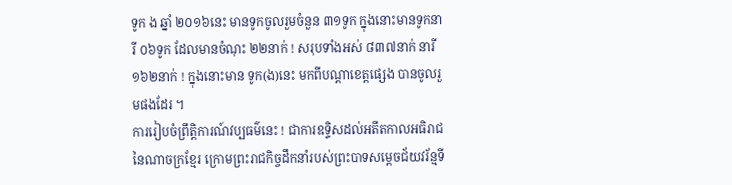ទូក ង ឆ្នាំ ២០១៦នេះ មានទូកចូលរួមចំនួន ៣១ទូក ក្នុងនោះមានទូកនារី ០៦ទូក ដែលមានចំណុះ ២២នាក់ ! សរុបទាំងអស់ ៨៣៧នាក់ នារី ១៦២នាក់ ! ក្នុងនោះមាន ទូក(ង)នេះ មកពីបណ្តាខេត្តផ្សេង បានចូលរួមផងដែរ ។
ការរៀបចំព្រឹត្តិការណ៍វប្បធម៌នេះ ! ជាការឧទ្ទិសដល់អតីតកាលអធិរាជ នៃណាចក្រខ្មែរ ក្រោមព្រះរាជកិច្ចដឹកនាំរបស់ព្រះបាទសម្តេចជ័យវរ័ន្មទី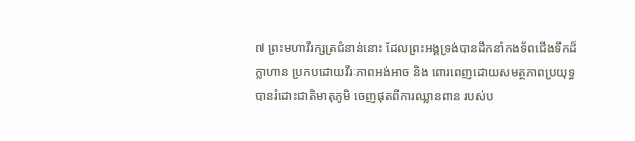៧ ព្រះមហាវីរក្សត្រជំនាន់នោះ ដែលព្រះអង្គទ្រង់បានដឹកនាំកងទ័ពជើងទឹកដ៏ក្លាហាន ប្រកបដោយវីរៈភាពអង់អាច និង ពោរពេញដោយសមត្ថភាពប្រយុទ្ធ បានរំដោះជាតិមាតុភូមិ ចេញផុតពីការឈ្លានពាន របស់ប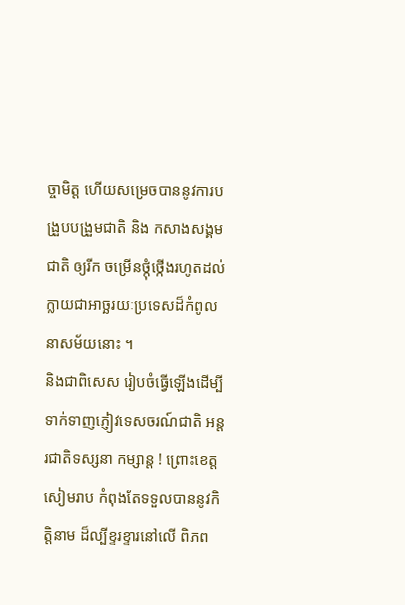ច្ចាមិត្ត ហើយសម្រេចបាននូវការបង្រួបបង្រួមជាតិ និង កសាងសង្គមជាតិ ឲ្យរីក ចម្រើនថ្កុំថ្កើងរហូតដល់ក្លាយជាអាច្ឆរយៈប្រទេសដ៏កំពូលនាសម័យនោះ ។
និងជាពិសេស រៀបចំធ្វើឡើងដើម្បី ទាក់ទាញភ្ញៀវទេសចរណ៍ជាតិ អន្តរជាតិទស្សនា កម្សាន្ត ! ព្រោះខេត្តសៀមរាប កំពុងតែទទួលបាននូវកិត្តិនាម ដ៏ល្បីខ្ទរខ្ទារនៅលើ ពិភព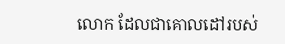លោក ដែលជាគោលដៅរបស់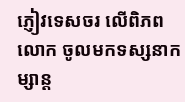ភ្ញៀវទេសចរ លើពិភពលោក ចូលមកទស្សនាកម្សាន្ត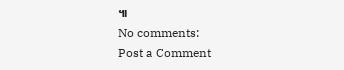៕
No comments:
Post a Comment